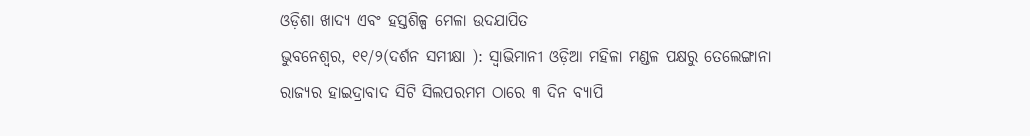ଓଡ଼ିଶା ଖାଦ୍ୟ ଏବଂ ହସ୍ତଶିଳ୍ପ ମେଳା ଉଦଯାପିତ
ଭୁବନେଶ୍ବର, ୧୧/୨(ଦର୍ଶନ ସମୀକ୍ଷା ): ସ୍ୱାଭିମାନୀ ଓଡ଼ିଆ ମହିଳା ମଣ୍ଡଳ ପକ୍ଷରୁ ତେଲେଙ୍ଗାନା ରାଜ୍ୟର ହାଇଦ୍ରାବାଦ ସିଟି ସିଲପରମମ ଠାରେ ୩ ଦିନ ବ୍ୟାପି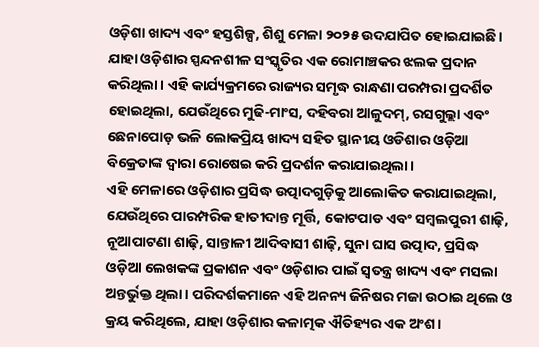ଓଡ଼ିଶା ଖାଦ୍ୟ ଏବଂ ହସ୍ତଶିଳ୍ପ, ଶିଶୁ ମେଳା ୨୦୨୫ ଉଦଯାପିତ ହୋଇଯାଇଛି। ଯାହା ଓଡ଼ିଶାର ସ୍ପନ୍ଦନଶୀଳ ସଂସ୍କୃତିର ଏକ ରୋମାଞ୍ଚକର ଝଲକ ପ୍ରଦାନ କରିଥିଲା। ଏହି କାର୍ଯ୍ୟକ୍ରମରେ ରାଜ୍ୟର ସମୃଦ୍ଧ ରାନ୍ଧଣା ପରମ୍ପରା ପ୍ରଦର୍ଶିତ ହୋଇଥିଲା, ଯେଉଁଥିରେ ମୁଢି-ମାଂସ, ଦହିବରା ଆଳୁଦମ୍, ରସଗୁଲ୍ଲା ଏବଂ ଛେନାପୋଡ଼ ଭଳି ଲୋକପ୍ରିୟ ଖାଦ୍ୟ ସହିତ ସ୍ଥାନୀୟ ଓଡିଶାର ଓଡ଼ିଆ ବିକ୍ରେତାଙ୍କ ଦ୍ୱାରା ରୋଷେଇ କରି ପ୍ରଦର୍ଶନ କରାଯାଇଥିଲା।
ଏହି ମେଳାରେ ଓଡ଼ିଶାର ପ୍ରସିଦ୍ଧ ଉତ୍ପାଦଗୁଡ଼ିକୁ ଆଲୋକିତ କରାଯାଇଥିଲା, ଯେଉଁଥିରେ ପାରମ୍ପରିକ ହାତୀଦାନ୍ତ ମୂର୍ତ୍ତି, କୋଟପାଡ ଏବଂ ସମ୍ବଲପୁରୀ ଶାଢ଼ି, ନୂଆପାଟଣା ଶାଢ଼ି, ସାନ୍ତାଳୀ ଆଦିବାସୀ ଶାଢ଼ି, ସୁନା ଘାସ ଉତ୍ପାଦ, ପ୍ରସିଦ୍ଧ ଓଡ଼ିଆ ଲେଖକଙ୍କ ପ୍ରକାଶନ ଏବଂ ଓଡ଼ିଶାର ପାଇଁ ସ୍ୱତନ୍ତ୍ର ଖାଦ୍ୟ ଏବଂ ମସଲା ଅନ୍ତର୍ଭୁକ୍ତ ଥିଲା। ପରିଦର୍ଶକମାନେ ଏହି ଅନନ୍ୟ ଜିନିଷର ମଜା ଉଠାଇ ଥିଲେ ଓ କ୍ରୟ କରିଥିଲେ, ଯାହା ଓଡ଼ିଶାର କଳାତ୍ମକ ଐତିହ୍ୟର ଏକ ଅଂଶ।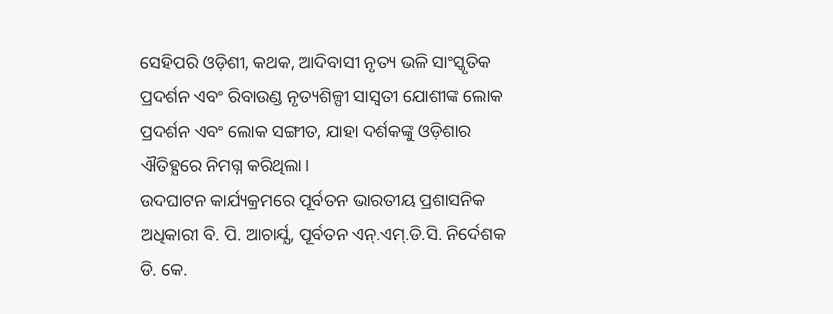ସେହିପରି ଓଡ଼ିଶୀ, କଥକ, ଆଦିବାସୀ ନୃତ୍ୟ ଭଳି ସାଂସ୍କୃତିକ ପ୍ରଦର୍ଶନ ଏବଂ ରିବାଉଣ୍ଡ ନୃତ୍ୟଶିଳ୍ପୀ ସାସ୍ୱତୀ ଯୋଶୀଙ୍କ ଲୋକ ପ୍ରଦର୍ଶନ ଏବଂ ଲୋକ ସଙ୍ଗୀତ, ଯାହା ଦର୍ଶକଙ୍କୁ ଓଡ଼ିଶାର ଐତିହ୍ଯରେ ନିମଗ୍ନ କରିଥିଲା।
ଉଦଘାଟନ କାର୍ଯ୍ୟକ୍ରମରେ ପୂର୍ବତନ ଭାରତୀୟ ପ୍ରଶାସନିକ ଅଧିକାରୀ ବି. ପି. ଆଚାର୍ଯ୍ଯ, ପୂର୍ବତନ ଏନ୍.ଏମ୍.ଡି.ସି. ନିର୍ଦେଶକ ଡି. କେ.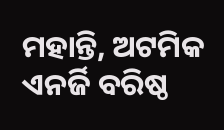ମହାନ୍ତି, ଅଟମିକ ଏନର୍ଜି ବରିଷ୍ଠ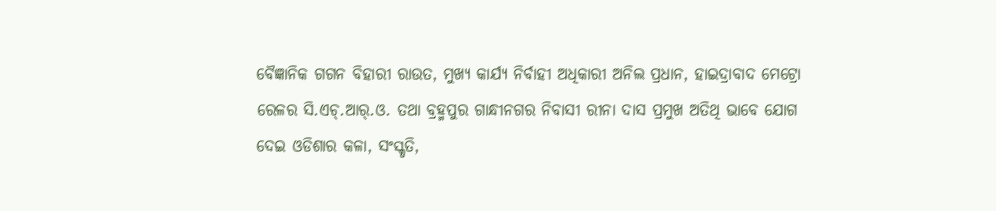ବୈଜ୍ଞାନିକ ଗଗନ ବିହାରୀ ରାଉତ, ମୁଖ୍ୟ କାର୍ଯ୍ୟ ନିର୍ବାହୀ ଅଧିକାରୀ ଅନିଲ ପ୍ରଧାନ, ହାଇଦ୍ରାବାଦ ମେଟ୍ରୋ ରେଳର ସି.ଏଚ୍.ଆର୍.ଓ. ତଥା ବ୍ରହ୍ମପୁର ଗାନ୍ଧୀନଗର ନିବାସୀ ରୀନା ଦାସ ପ୍ରମୁଖ ଅତିଥି ଭାବେ ଯୋଗ ଦେଇ ଓଡିଶାର କଳା, ସଂସ୍କୃତି,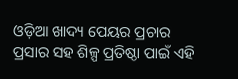ଓଡ଼ିଆ ଖାଦ୍ୟ ପେୟର ପ୍ରଚାର ପ୍ରସାର ସହ ଶିଳ୍ପ ପ୍ରତିଷ୍ଠା ପାଇଁ ଏହି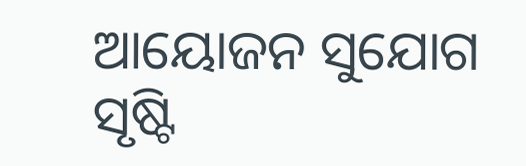ଆୟୋଜନ ସୁଯୋଗ ସୃଷ୍ଟି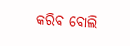କରିବ ବୋଲି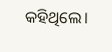କହିଥିଲେ।